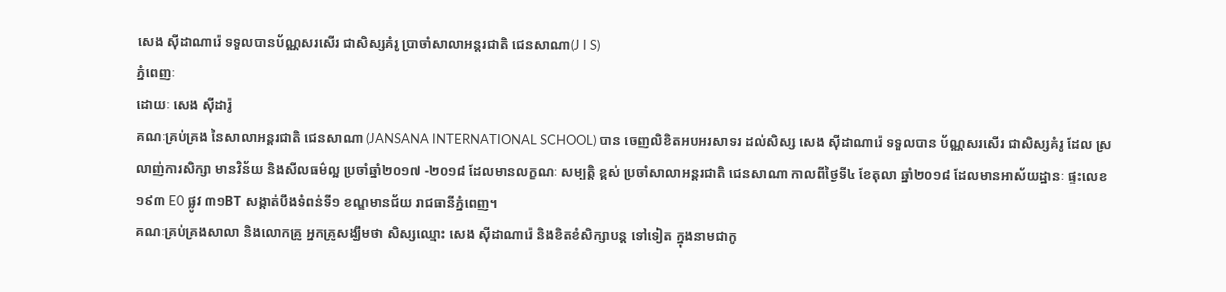សេង ស៊ីដាណារ៉េ ទទួលបានប័ណ្ណសរសើរ ជាសិស្សគំរូ ប្រាចាំសាលាអន្តរជាតិ ជេនសាណា(J I S)
ភ្នំពេញៈ
ដោយៈ សេង ស៊ីដារ៉ូ
គណៈគ្រប់គ្រង នៃសាលាអន្តរជាតិ ជេនសាណា (JANSANA INTERNATIONAL SCHOOL) បាន ចេញលិខិតអបអរសាទរ ដល់សិស្ស សេង ស៊ីដាណារ៉េ ទទួលបាន ប័ណ្ណសរសើរ ជាសិស្សគំរូ ដែល ស្រលាញ់ការសិក្សា មានវិន័យ និងសីលធម៌ល្អ ប្រចាំឆ្នាំ២០១៧ -២០១៨ ដែលមានលក្ខណៈ សម្បត្តិ ខ្ពស់ ប្រចាំសាលាអន្តរជាតិ ជេនសាណា កាលពីថ្ងៃទី៤ ខែតុលា ឆ្នាំ២០១៨ ដែលមានអាស័យដ្ឋានៈ ផ្ទះលេខ ១៩៣ E0 ផ្លូវ ៣១BT សង្កាត់បឹងទំពន់ទី១ ខណ្ឌមានជ័យ រាជធានីភ្នំពេញ។
គណៈគ្រប់គ្រងសាលា និងលោកគ្រូ អ្នកគ្រូសង្ឃឹមថា សិស្សឈ្មោះ សេង ស៊ីដាណារ៉េ និងខិតខំសិក្សាបន្ត ទៅទៀត ក្នុងនាមជាកូ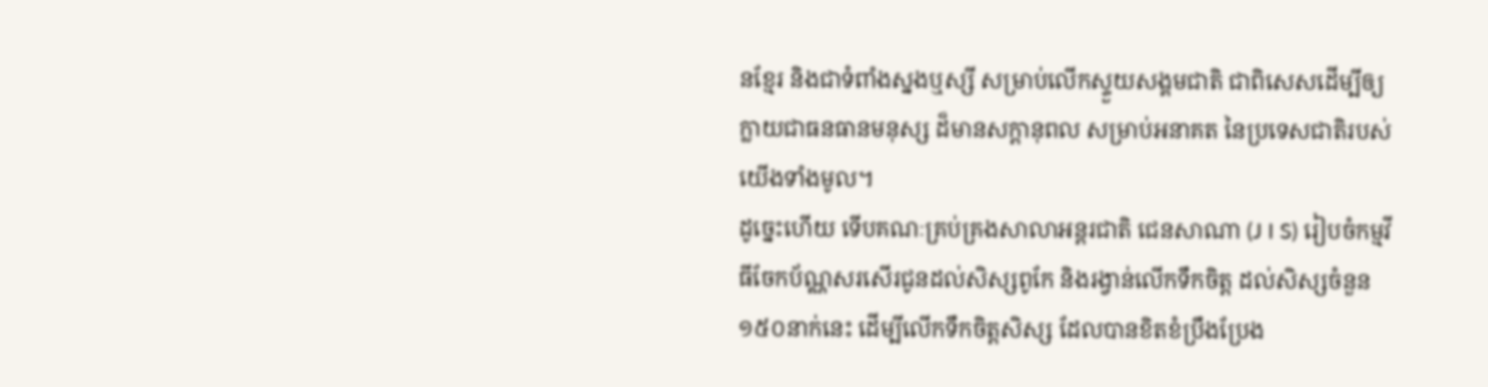នខ្មែរ និងជាទំពាំងស្នងឬស្សី សម្រាប់លើកស្ទួយសង្គមជាតិ ជាពិសេសដើម្បីឲ្យ ក្លាយជាធនធានមនុស្ស ដ៏មានសក្តានុពល សម្រាប់អនាគត នៃប្រទេសជាតិរបស់យើងទាំងមូល។
ដូច្នេះហើយ ទើបគណៈគ្រប់គ្រងសាលាអន្តរជាតិ ជេនសាណា (J I S) រៀបចំកម្មវីធីចែកប័ណ្ណសរសើរជូនដល់សិស្សពូកែ និងរង្វាន់លើកទឹកចិត្ត ដល់សិស្សចំនួន ១៥០នាក់នេះ ដើម្បីលើកទឹកចិត្តសិស្ស ដែលបានខិតខំប្រឹងប្រែង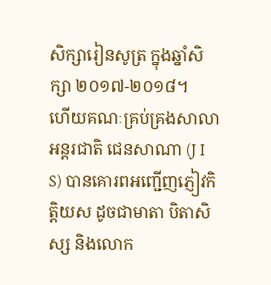សិក្សារៀនសូត្រ ក្នុងឆ្នាំសិក្សា ២០១៧-២០១៨។
ហើយគណៈគ្រប់គ្រងសាលាអន្តរជាតិ ជេនសាណា (J I S) បានគោរពអញ្ជើញភ្ញៀវកិត្តិយស ដូចជាមាតា បិតាសិស្ស និងលោក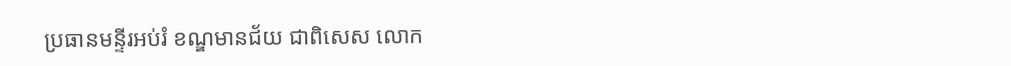ប្រធានមន្ទីរអប់រំ ខណ្ឌមានជ័យ ជាពិសេស លោក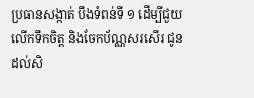ប្រធានសង្កាត់ បឹងទំពន់ទី ១ ដើម្បីជួយលើកទឹកចិត្ត និងចែកប័ណ្ណសរសើរ ជូនដល់សិ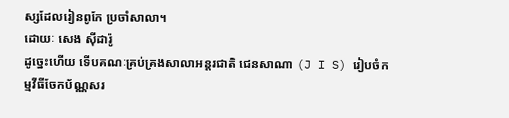ស្សដែលរៀនពូកែ ប្រចាំសាលា។
ដោយៈ សេង ស៊ីដារ៉ូ
ដូច្នេះហើយ ទើបគណៈគ្រប់គ្រងសាលាអន្តរជាតិ ជេនសាណា (J I S) រៀបចំកម្មវីធីចែកប័ណ្ណសរ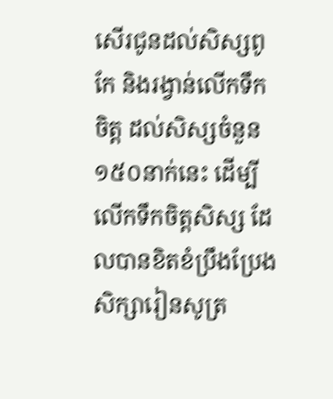សើរជូនដល់សិស្សពូកែ និងរង្វាន់លើកទឹកចិត្ត ដល់សិស្សចំនួន ១៥០នាក់នេះ ដើម្បីលើកទឹកចិត្តសិស្ស ដែលបានខិតខំប្រឹងប្រែងសិក្សារៀនសូត្រ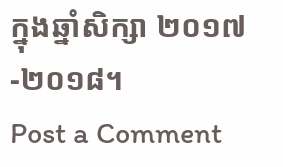ក្នុងឆ្នាំសិក្សា ២០១៧-២០១៨។
Post a Comment